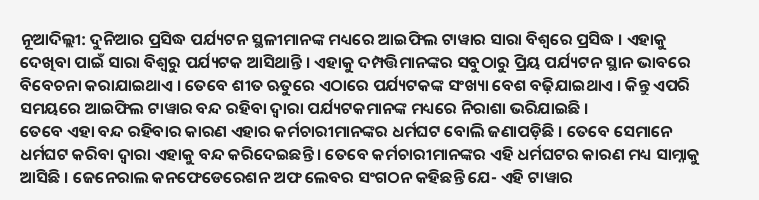ନୂଆଦିଲ୍ଲୀ: ଦୁନିଆର ପ୍ରସିଦ୍ଧ ପର୍ଯ୍ୟଟନ ସ୍ଥଳୀମାନଙ୍କ ମଧ୍ୟରେ ଆଇଫିଲ ଟାୱାର ସାରା ବିଶ୍ୱରେ ପ୍ରସିଦ୍ଧ । ଏହାକୁ ଦେଖିବା ପାଇଁ ସାରା ବିଶ୍ୱରୁ ପର୍ଯ୍ୟଟକ ଆସିଥାନ୍ତି । ଏହାକୁ ଦମ୍ପତ୍ତିମାନଙ୍କର ସବୁଠାରୁ ପ୍ରିୟ ପର୍ଯ୍ୟଟନ ସ୍ଥାନ ଭାବରେ ବିବେଚନା କରାଯାଇଥାଏ । ତେବେ ଶୀତ ଋତୁରେ ଏଠାରେ ପର୍ଯ୍ୟଟକଙ୍କ ସଂଖ୍ୟା ବେଶ ବଢ଼ିଯାଇଥାଏ । କିନ୍ତୁ ଏପରି ସମୟରେ ଆଇଫିଲ ଟାୱାର ବନ୍ଦ ରହିବା ଦ୍ୱାରା ପର୍ଯ୍ୟଟକମାନଙ୍କ ମଧ୍ୟରେ ନିରାଶା ଭରିଯାଇଛି ।
ତେବେ ଏହା ବନ୍ଦ ରହିବାର କାରଣ ଏହାର କର୍ମଚାରୀମାନଙ୍କର ଧର୍ମଘଟ ବୋଲି ଜଣାପଡ଼ିଛି । ତେବେ ସେମାନେ ଧର୍ମଘଟ କରିବା ଦ୍ୱାରା ଏହାକୁ ବନ୍ଦ କରିଦେଇଛନ୍ତି । ତେବେ କର୍ମଚାରୀମାନଙ୍କର ଏହି ଧର୍ମଘଟର କାରଣ ମଧ୍ୟ ସାମ୍ନାକୁ ଆସିଛି । ଜେନେରାଲ କନଫେଡେରେଶନ ଅଫ ଲେବର ସଂଗଠନ କହିଛନ୍ତି ଯେ- ଏହି ଟାୱାର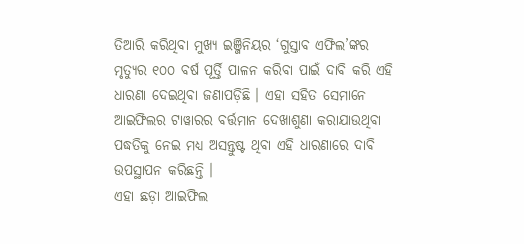ତିଆରି କରିଥିବା ମୁଖ୍ୟ ଇଞ୍ଜିନିୟର ‘ଗୁସ୍ତାବ ଏଫିଲ’ଙ୍କର ମୃତ୍ୟୁର ୧୦୦ ବର୍ଷ ପୂର୍ତ୍ତି ପାଳନ କରିବା ପାଇଁ ଦାବି କରି ଏହି ଧାରଣା ଦେଇଥିବା ଜଣାପଡ଼ିଛି । ଏହା ସହିତ ସେମାନେ ଆଇଫିଲର ଟାୱାରର ବର୍ତ୍ତମାନ ଦେଖାଶୁଣା କରାଯାଉଥିବା ପଦ୍ଧତିକୁ ନେଇ ମଧ୍ୟ ଅସନ୍ତୁଷ୍ଟ ଥିବା ଏହି ଧାରଣାରେ ଦାବି ଉପସ୍ଥାପନ କରିଛନ୍ତି ।
ଏହା ଛଡ଼ା ଆଇଫିଲ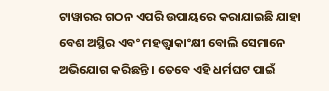ଟାୱାରର ଗଠନ ଏପରି ଉପାୟରେ କରାଯାଇଛି ଯାହା ବେଶ ଅସ୍ଥିର ଏବଂ ମହତ୍ତ୍ୱାକାଂକ୍ଷୀ ବୋଲି ସେମାନେ ଅଭିଯୋଗ କରିଛନ୍ତି । ତେବେ ଏହି ଧର୍ମଘଟ ପାଇଁ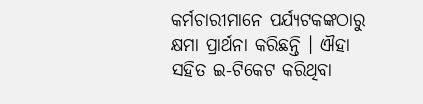କର୍ମଚାରୀମାନେ ପର୍ଯ୍ୟଟକଙ୍କଠାରୁ କ୍ଷମା ପ୍ରାର୍ଥନା କରିଛନ୍ତି । ଐହା ସହିତ ଇ-ଟିକେଟ କରିଥିବା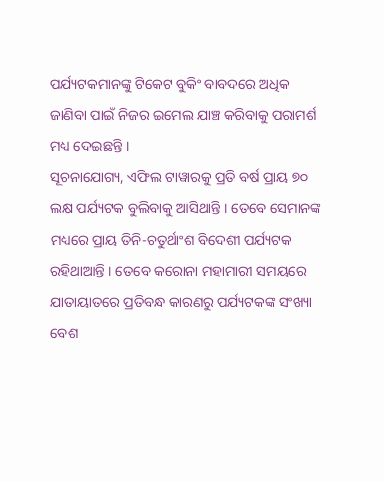ପର୍ଯ୍ୟଟକମାନଙ୍କୁ ଟିକେଟ ବୁକିଂ ବାବଦରେ ଅଧିକ ଜାଣିବା ପାଇଁ ନିଜର ଇମେଲ ଯାଞ୍ଚ କରିବାକୁ ପରାମର୍ଶ ମଧ୍ୟ ଦେଇଛନ୍ତି ।
ସୂଚନାଯୋଗ୍ୟ, ଏଫିଲ ଟାୱାରକୁ ପ୍ରତି ବର୍ଷ ପ୍ରାୟ ୭୦ ଲକ୍ଷ ପର୍ଯ୍ୟଟକ ବୁଲିବାକୁ ଆସିଥାନ୍ତି । ତେବେ ସେମାନଙ୍କ ମଧ୍ୟରେ ପ୍ରାୟ ତିନି-ଚତୁର୍ଥାଂଶ ବିଦେଶୀ ପର୍ଯ୍ୟଟକ ରହିଥାଆନ୍ତି । ତେବେ କରୋନା ମହାମାରୀ ସମୟରେ ଯାତାୟାତରେ ପ୍ରତିବନ୍ଧ କାରଣରୁ ପର୍ଯ୍ୟଟକଙ୍କ ସଂଖ୍ୟା ବେଶ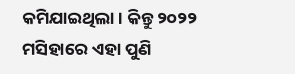କମିଯାଇଥିଲା । କିନ୍ତୁ ୨୦୨୨ ମସିହାରେ ଏହା ପୁଣି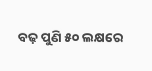ବଢ଼ ପୁଣି ୫୦ ଲକ୍ଷରେ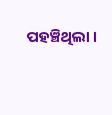ପହଞ୍ଚିଥିଲା ।